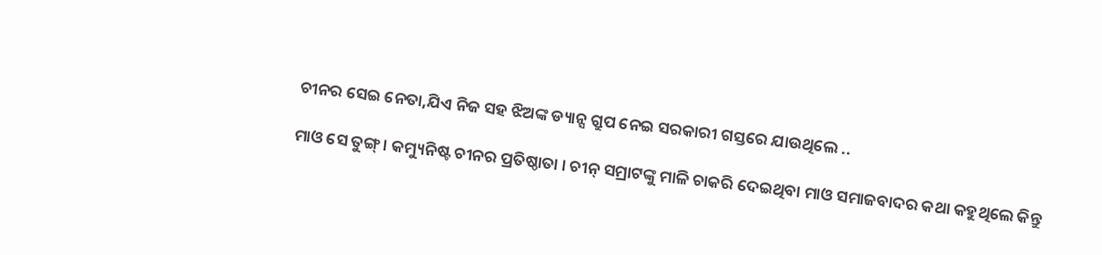ଚୀନର ସେଇ ନେତା,ଯିଏ ନିଜ ସହ ଝିଅଙ୍କ ଡ୍ୟାନ୍ସ ଗ୍ରୁପ ନେଇ ସରକାରୀ ଗସ୍ତରେ ଯାଉଥିଲେ ..

ମାଓ ସେ ତୁଙ୍ଗ୍ । କମ୍ୟୁନିଷ୍ଟ ଚୀନର ପ୍ରତିଷ୍ଠାତା । ଚୀନ୍ ସମ୍ରାଟଙ୍କୁ ମାଳି ଚାକରି ଦେଇଥିବା ମାଓ ସମାଜବାଦର କଥା କହୁଥିଲେ କିନ୍ତୁ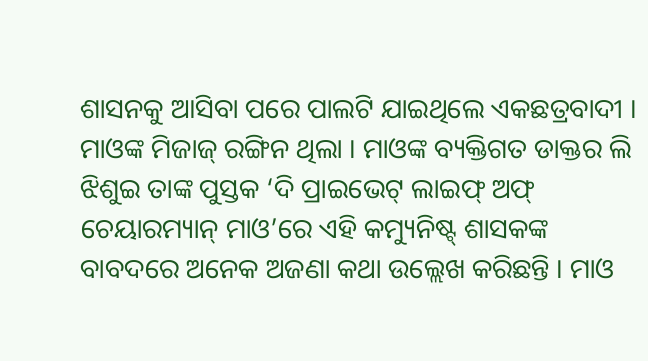ଶାସନକୁ ଆସିବା ପରେ ପାଲଟି ଯାଇଥିଲେ ଏକଛତ୍ରବାଦୀ । ମାଓଙ୍କ ମିଜାଜ୍ ରଙ୍ଗିନ ଥିଲା । ମାଓଙ୍କ ବ୍ୟକ୍ତିଗତ ଡାକ୍ତର ଲି ଝିଶୁଇ ତାଙ୍କ ପୁସ୍ତକ ‘ଦି ପ୍ରାଇଭେଟ୍ ଲାଇଫ୍ ଅଫ୍ ଚେୟାରମ୍ୟାନ୍ ମାଓ’ରେ ଏହି କମ୍ୟୁନିଷ୍ଟ୍ ଶାସକଙ୍କ ବାବଦରେ ଅନେକ ଅଜଣା କଥା ଉଲ୍ଲେଖ କରିଛନ୍ତି । ମାଓ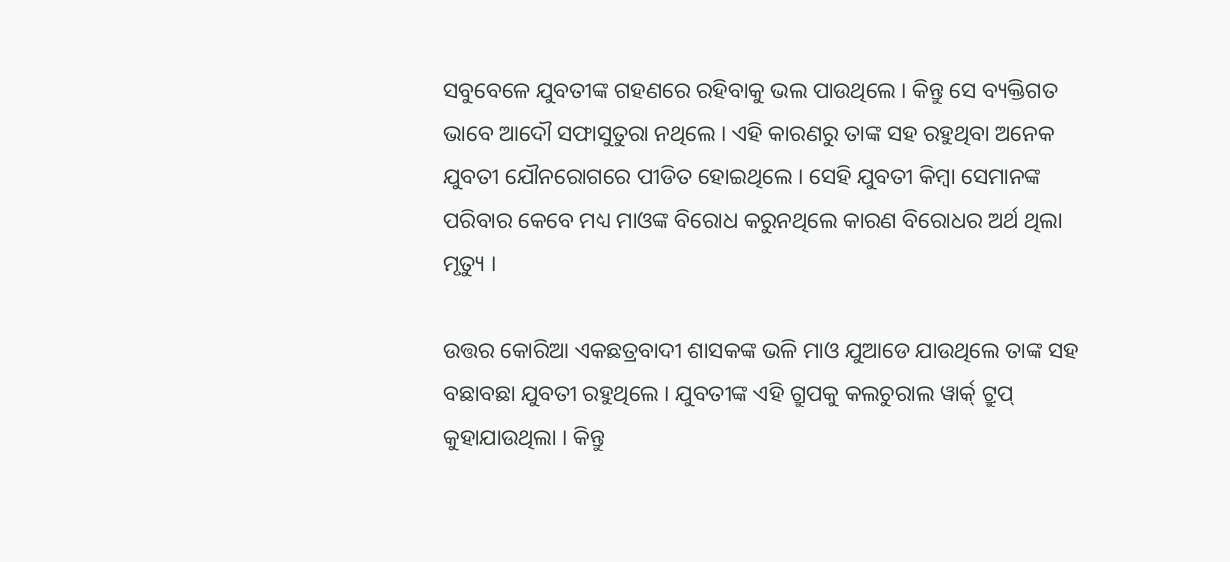ସବୁବେଳେ ଯୁବତୀଙ୍କ ଗହଣରେ ରହିବାକୁ ଭଲ ପାଉଥିଲେ । କିନ୍ତୁ ସେ ବ୍ୟକ୍ତିଗତ ଭାବେ ଆଦୌ ସଫାସୁତୁରା ନଥିଲେ । ଏହି କାରଣରୁ ତାଙ୍କ ସହ ରହୁଥିବା ଅନେକ ଯୁବତୀ ଯୌନରୋଗରେ ପୀଡିତ ହୋଇଥିଲେ । ସେହି ଯୁବତୀ କିମ୍ବା ସେମାନଙ୍କ ପରିବାର କେବେ ମଧ୍ୟ ମାଓଙ୍କ ବିରୋଧ କରୁନଥିଲେ କାରଣ ବିରୋଧର ଅର୍ଥ ଥିଲା ମୃତ୍ୟୁ ।

ଉତ୍ତର କୋରିଆ ଏକଛତ୍ରବାଦୀ ଶାସକଙ୍କ ଭଳି ମାଓ ଯୁଆଡେ ଯାଉଥିଲେ ତାଙ୍କ ସହ ବଛାବଛା ଯୁବତୀ ରହୁଥିଲେ । ଯୁବତୀଙ୍କ ଏହି ଗ୍ରୁପକୁ କଲଚୁରାଲ ୱାର୍କ୍ ଟ୍ରୁପ୍ କୁହାଯାଉଥିଲା । କିନ୍ତୁ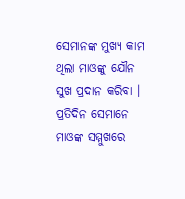ସେମାନଙ୍କ ମୁଖ୍ୟ କାମ ଥିଲା ମାଓଙ୍କୁ ଯୌନ ସୁଖ ପ୍ରଦାନ କରିବା । ପ୍ରତିଦିନ ସେମାନେ ମାଓଙ୍କ ସମ୍ମୁଖରେ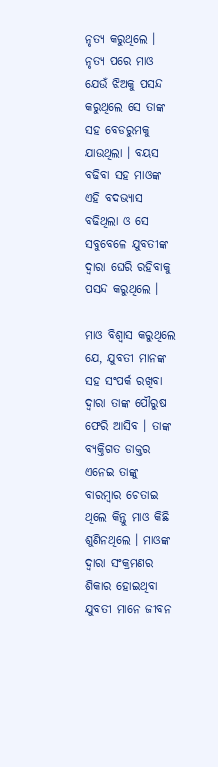ନୃତ୍ୟ କରୁଥିଲେ । ନୃତ୍ୟ ପରେ ମାଓ ଯେଉଁ ଝିଅକୁ ପସନ୍ଦ କରୁଥିଲେ ସେ ତାଙ୍କ ସହ ବେଡରୁମକୁ ଯାଉଥିଲା । ବୟସ ବଢିବା ସହ ମାଓଙ୍କ ଏହି ବଦଭ୍ୟାସ ବଢିଥିଲା ଓ ସେ ସବୁବେଳେ ଯୁବତୀଙ୍କ ଦ୍ୱାରା ଘେରି ରହିବାକୁ ପସନ୍ଦ କରୁଥିଲେ ।

ମାଓ ବିଶ୍ୱାସ କରୁଥିଲେ ଯେ, ଯୁବତୀ ମାନଙ୍କ ସହ ସଂପର୍କ ରଖିବା ଦ୍ୱାରା ତାଙ୍କ ପୌରୁଷ ଫେରି ଆସିବ । ତାଙ୍କ ବ୍ୟକ୍ତିଗତ ଡାକ୍ତର ଏନେଇ ତାଙ୍କୁ ବାରମ୍ବାର ଚେତାଇ ଥିଲେ କିନ୍ତୁ ମାଓ କିଛି ଶୁଣିନଥିଲେ । ମାଓଙ୍କ ଦ୍ୱାରା ସଂକ୍ରମଣର ଶିକାର ହୋଇଥିବା ଯୁବତୀ ମାନେ ଜୀବନ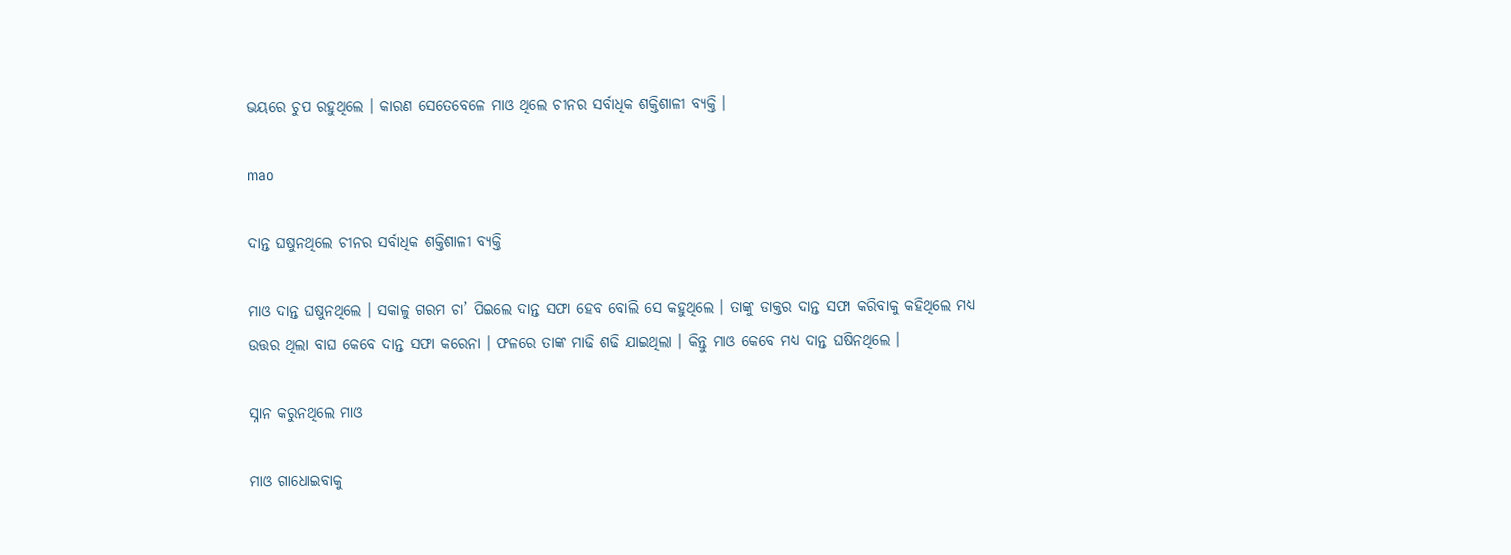ଭୟରେ ଚୁପ ରହୁଥିଲେ । କାରଣ ସେତେବେଳେ ମାଓ ଥିଲେ ଚୀନର ସର୍ବାଧିକ ଶକ୍ତିଶାଳୀ ବ୍ୟକ୍ତି ।

mao

ଦାନ୍ତ ଘଷୁନଥିଲେ ଚୀନର ସର୍ବାଧିକ ଶକ୍ତିଶାଳୀ ବ୍ୟକ୍ତି

ମାଓ ଦାନ୍ତ ଘଷୁନଥିଲେ । ସକାଳୁ ଗରମ ଚା’ ପିଇଲେ ଦାନ୍ତ ସଫା ହେବ ବୋଲି ସେ କହୁଥିଲେ । ତାଙ୍କୁ ଡାକ୍ତର ଦାନ୍ତ ସଫା କରିବାକୁ କହିଥିଲେ ମଧ୍ୟ ଉତ୍ତର ଥିଲା ବାଘ କେବେ ଦାନ୍ତ ସଫା କରେନା । ଫଳରେ ତାଙ୍କ ମାଢି ଶଢି ଯାଇଥିଲା । କିନ୍ତୁ ମାଓ କେବେ ମଧ୍ୟ ଦାନ୍ତ ଘଷିନଥିଲେ ।

ସ୍ନାନ କରୁନଥିଲେ ମାଓ

ମାଓ ଗାଧୋଇବାକୁ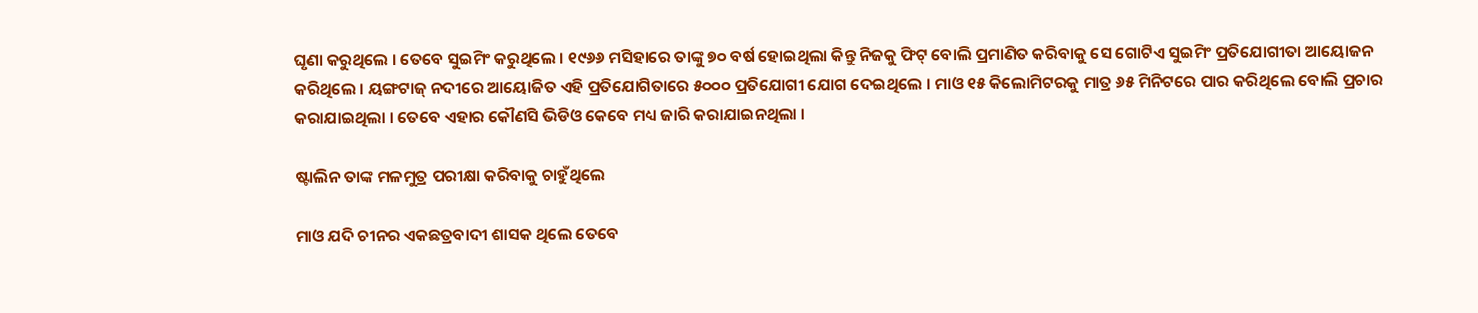ଘୃଣା କରୁଥିଲେ । ତେବେ ସୁଇମିଂ କରୁଥିଲେ । ୧୯୬୬ ମସିହାରେ ତାଙ୍କୁ ୭୦ ବର୍ଷ ହୋଇଥିଲା କିନ୍ତୁ ନିଜକୁ ଫିଟ୍ ବୋଲି ପ୍ରମାଣିତ କରିବାକୁ ସେ ଗୋଟିଏ ସୁଇମିଂ ପ୍ରତିଯୋଗୀତା ଆୟୋଜନ କରିଥିଲେ । ୟଙ୍ଗଟାଜ୍ ନଦୀରେ ଆୟୋଜିତ ଏହି ପ୍ରତିଯୋଗିତାରେ ୫୦୦୦ ପ୍ରତିଯୋଗୀ ଯୋଗ ଦେଇଥିଲେ । ମାଓ ୧୫ କିଲୋମିଟରକୁ ମାତ୍ର ୬୫ ମିନିଟରେ ପାର କରିଥିଲେ ବୋଲି ପ୍ରଚାର କରାଯାଇଥିଲା । ତେବେ ଏହାର କୌଣସି ଭିଡିଓ କେବେ ମଧ୍ୟ ଜାରି କରାଯାଇନଥିଲା ।

ଷ୍ଟାଲିନ ତାଙ୍କ ମଳମୁତ୍ର ପରୀକ୍ଷା କରିବାକୁ ଚାହୁଁଥିଲେ

ମାଓ ଯଦି ଚୀନର ଏକଛତ୍ରବାଦୀ ଶାସକ ଥିଲେ ତେବେ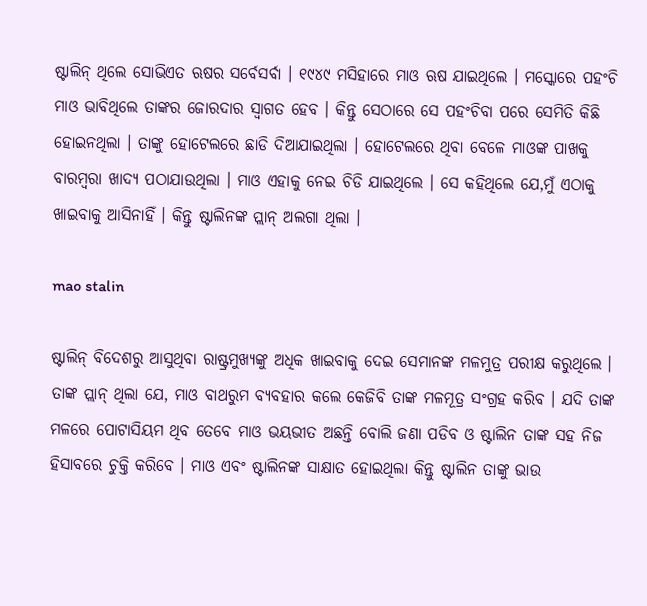ଷ୍ଟାଲିନ୍ ଥିଲେ ସୋଭିଏତ ଋଷର ସର୍ବେସର୍ବା । ୧୯୪୯ ମସିହାରେ ମାଓ ଋଷ ଯାଇଥିଲେ । ମସ୍କୋରେ ପହଂଚି ମାଓ ଭାବିଥିଲେ ତାଙ୍କର ଜୋରଦାର ସ୍ୱାଗତ ହେବ । କିନ୍ତୁ ସେଠାରେ ସେ ପହଂଚିବା ପରେ ସେମିତି କିଛି ହୋଇନଥିଲା । ତାଙ୍କୁ ହୋଟେଲରେ ଛାଡି ଦିଆଯାଇଥିଲା । ହୋଟେଲରେ ଥିବା ବେଳେ ମାଓଙ୍କ ପାଖକୁ ବାରମ୍ବରା ଖାଦ୍ୟ ପଠାଯାଉଥିଲା । ମାଓ ଏହାକୁ ନେଇ ଚିଡି ଯାଇଥିଲେ । ସେ କହିଥିଲେ ଯେ,ମୁଁ ଏଠାକୁ ଖାଇବାକୁ ଆସିନାହିଁ । କିନ୍ତୁ ଷ୍ଟାଲିନଙ୍କ ପ୍ଲାନ୍ ଅଲଗା ଥିଲା ।

mao stalin

ଷ୍ଟାଲିନ୍ ବିଦେଶରୁ ଆସୁଥିବା ରାଷ୍ଟ୍ରମୁଖ୍ୟଙ୍କୁ ଅଧିକ ଖାଇବାକୁ ଦେଇ ସେମାନଙ୍କ ମଳମୁତ୍ର ପରୀକ୍ଷ କରୁଥିଲେ । ତାଙ୍କ ପ୍ଲାନ୍ ଥିଲା ଯେ, ମାଓ ବାଥରୁମ ବ୍ୟବହାର କଲେ କେଜିବି ତାଙ୍କ ମଳମୂତ୍ର ସଂଗ୍ରହ କରିବ । ଯଦି ତାଙ୍କ ମଳରେ ପୋଟାସିୟମ ଥିବ ତେବେ ମାଓ ଭୟଭୀତ ଅଛନ୍ତି ବୋଲି ଜଣା ପଡିବ ଓ ଷ୍ଟାଲିନ ତାଙ୍କ ସହ ନିଜ ହିସାବରେ ଚୁକ୍ତି କରିବେ । ମାଓ ଏବଂ ଷ୍ଟାଲିନଙ୍କ ସାକ୍ଷାତ ହୋଇଥିଲା କିନ୍ତୁ ଷ୍ଟାଲିନ ତାଙ୍କୁ ଭାଉ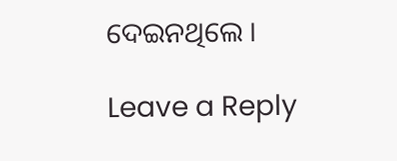ଦେଇନଥିଲେ ।

Leave a Reply